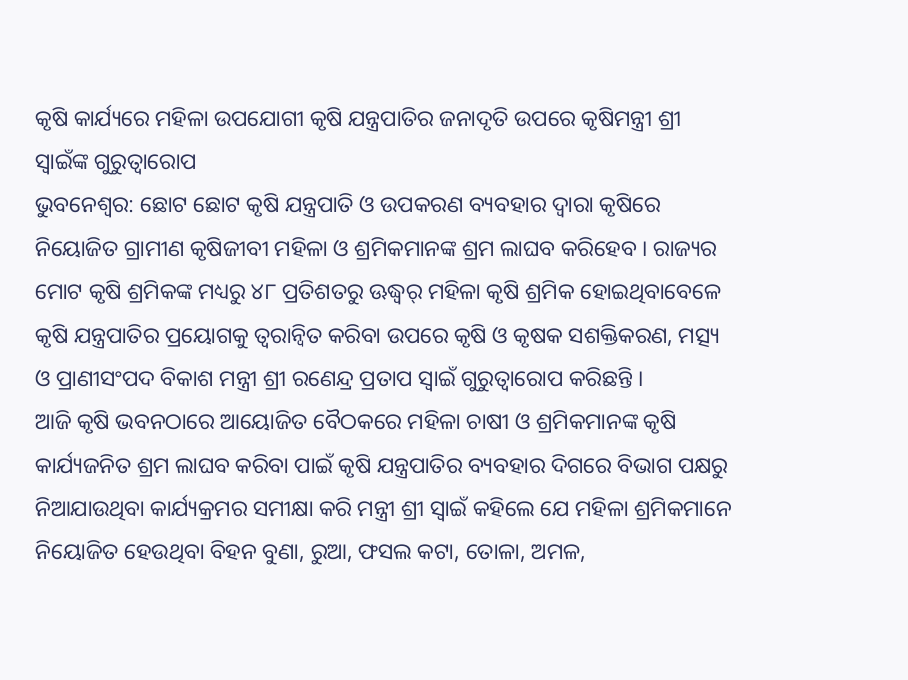କୃଷି କାର୍ଯ୍ୟରେ ମହିଳା ଉପଯୋଗୀ କୃଷି ଯନ୍ତ୍ରପାତିର ଜନାଦୃତି ଉପରେ କୃଷିମନ୍ତ୍ରୀ ଶ୍ରୀ ସ୍ୱାଇଁଙ୍କ ଗୁରୁତ୍ୱାରୋପ
ଭୁବନେଶ୍ୱର: ଛୋଟ ଛୋଟ କୃଷି ଯନ୍ତ୍ରପାତି ଓ ଉପକରଣ ବ୍ୟବହାର ଦ୍ୱାରା କୃଷିରେ ନିୟୋଜିତ ଗ୍ରାମୀଣ କୃଷିଜୀବୀ ମହିଳା ଓ ଶ୍ରମିକମାନଙ୍କ ଶ୍ରମ ଲାଘବ କରିହେବ । ରାଜ୍ୟର ମୋଟ କୃଷି ଶ୍ରମିକଙ୍କ ମଧ୍ୟରୁ ୪୮ ପ୍ରତିଶତରୁ ଊଦ୍ଧ୍ୱର୍ ମହିଳା କୃଷି ଶ୍ରମିକ ହୋଇଥିବାବେଳେ କୃଷି ଯନ୍ତ୍ରପାତିର ପ୍ରୟୋଗକୁ ତ୍ୱରାନ୍ୱିତ କରିବା ଉପରେ କୃଷି ଓ କୃଷକ ସଶକ୍ତିକରଣ, ମତ୍ସ୍ୟ ଓ ପ୍ରାଣୀସଂପଦ ବିକାଶ ମନ୍ତ୍ରୀ ଶ୍ରୀ ରଣେନ୍ଦ୍ର ପ୍ରତାପ ସ୍ୱାଇଁ ଗୁରୁତ୍ୱାରୋପ କରିଛନ୍ତି ।
ଆଜି କୃଷି ଭବନଠାରେ ଆୟୋଜିତ ବୈଠକରେ ମହିଳା ଚାଷୀ ଓ ଶ୍ରମିକମାନଙ୍କ କୃଷି କାର୍ଯ୍ୟଜନିତ ଶ୍ରମ ଲାଘବ କରିବା ପାଇଁ କୃଷି ଯନ୍ତ୍ରପାତିର ବ୍ୟବହାର ଦିଗରେ ବିଭାଗ ପକ୍ଷରୁ ନିଆଯାଉଥିବା କାର୍ଯ୍ୟକ୍ରମର ସମୀକ୍ଷା କରି ମନ୍ତ୍ରୀ ଶ୍ରୀ ସ୍ୱାଇଁ କହିଲେ ଯେ ମହିଳା ଶ୍ରମିକମାନେ ନିୟୋଜିତ ହେଉଥିବା ବିହନ ବୁଣା, ରୁଆ, ଫସଲ କଟା, ତୋଳା, ଅମଳ,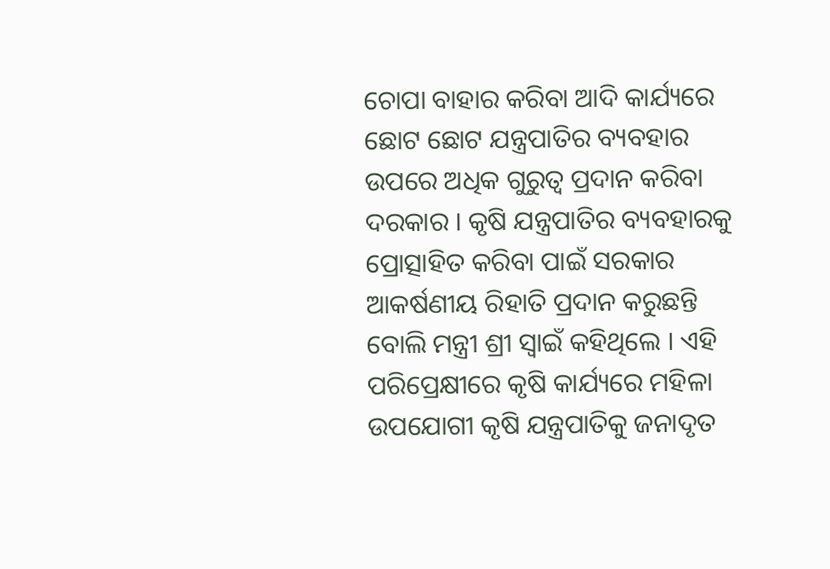ଚୋପା ବାହାର କରିବା ଆଦି କାର୍ଯ୍ୟରେ ଛୋଟ ଛୋଟ ଯନ୍ତ୍ରପାତିର ବ୍ୟବହାର ଉପରେ ଅଧିକ ଗୁରୁତ୍ୱ ପ୍ରଦାନ କରିବା ଦରକାର । କୃଷି ଯନ୍ତ୍ରପାତିର ବ୍ୟବହାରକୁ ପ୍ରୋତ୍ସାହିତ କରିବା ପାଇଁ ସରକାର ଆକର୍ଷଣୀୟ ରିହାତି ପ୍ରଦାନ କରୁଛନ୍ତି ବୋଲି ମନ୍ତ୍ରୀ ଶ୍ରୀ ସ୍ୱାଇଁ କହିଥିଲେ । ଏହି ପରିପ୍ରେକ୍ଷୀରେ କୃଷି କାର୍ଯ୍ୟରେ ମହିଳା ଉପଯୋଗୀ କୃଷି ଯନ୍ତ୍ରପାତିକୁ ଜନାଦୃତ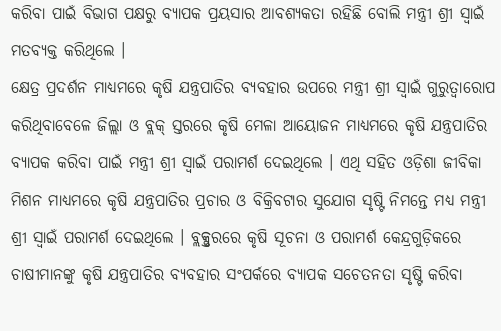କରିବା ପାଇଁ ବିଭାଗ ପକ୍ଷରୁ ବ୍ୟାପକ ପ୍ରୟସାର ଆବଶ୍ୟକତା ରହିଛି ବୋଲି ମନ୍ତ୍ରୀ ଶ୍ରୀ ସ୍ୱାଇଁ ମତବ୍ୟକ୍ତ କରିଥିଲେ ।
କ୍ଷେତ୍ର ପ୍ରଦର୍ଶନ ମାଧ୍ୟମରେ କୃଷି ଯନ୍ତ୍ରପାତିର ବ୍ୟବହାର ଉପରେ ମନ୍ତ୍ରୀ ଶ୍ରୀ ସ୍ୱାଇଁ ଗୁରୁତ୍ୱାରୋପ କରିଥିବାବେଳେ ଜିଲ୍ଲା ଓ ବ୍ଲକ୍ ସ୍ତରରେ କୃଷି ମେଳା ଆୟୋଜନ ମାଧ୍ୟମରେ କୃଷି ଯନ୍ତ୍ରପାତିର ବ୍ୟାପକ କରିବା ପାଇଁ ମନ୍ତ୍ରୀ ଶ୍ରୀ ସ୍ୱାଇଁ ପରାମର୍ଶ ଦେଇଥିଲେ । ଏଥି ସହିତ ଓଡ଼ିଶା ଜୀବିକା ମିଶନ ମାଧ୍ୟମରେ କୃଷି ଯନ୍ତ୍ରପାତିର ପ୍ରଚାର ଓ ବିକ୍ରିବଟାର ସୁଯୋଗ ସୃଷ୍ଟି ନିମନ୍ତେ ମଧ୍ୟ ମନ୍ତ୍ରୀ ଶ୍ରୀ ସ୍ୱାଇଁ ପରାମର୍ଶ ଦେଇଥିଲେ । ବ୍ଲକ୍ସ୍ତରରେ କୃଷି ସୂଚନା ଓ ପରାମର୍ଶ କେନ୍ଦ୍ରଗୁଡ଼ିକରେ ଚାଷୀମାନଙ୍କୁ କୃଷି ଯନ୍ତ୍ରପାତିର ବ୍ୟବହାର ସଂପର୍କରେ ବ୍ୟାପକ ସଚେତନତା ସୃଷ୍ଟି କରିବା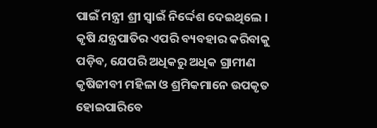ପାଇଁ ମନ୍ତ୍ରୀ ଶ୍ରୀ ସ୍ୱାଇଁ ନିର୍ଦ୍ଦେଶ ଦେଇଥିଲେ । କୃଷି ଯନ୍ତ୍ରପାତିର ଏପରି ବ୍ୟବହାର କରିବାକୁ ପଡ଼ିବ, ଯେପରି ଅଧିକରୁ ଅଧିକ ଗ୍ରାମୀଣ କୃଷିଜୀବୀ ମହିଳା ଓ ଶ୍ରମିକମାନେ ଉପକୃତ ହୋଇପାରିବେ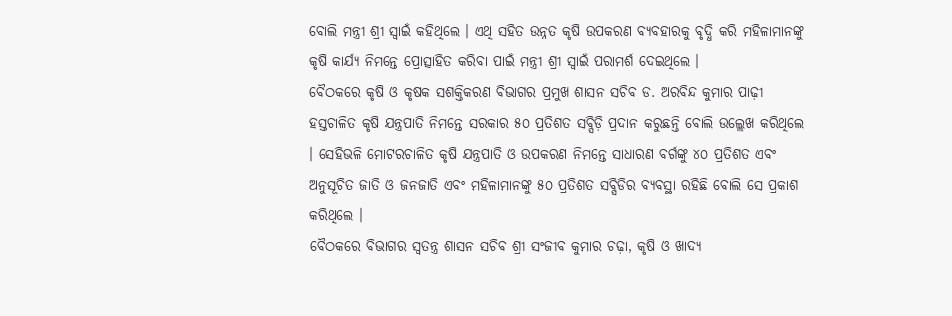ବୋଲି ମନ୍ତ୍ରୀ ଶ୍ରୀ ସ୍ୱାଇଁ କହିଥିଲେ । ଏଥି ସହିତ ଉନ୍ନତ କୃଷି ଉପକରଣ ବ୍ୟବହାରକୁ ବୃଦ୍ଧି କରି ମହିଳାମାନଙ୍କୁ କୃଷି କାର୍ଯ୍ୟ ନିମନ୍ତେ ପ୍ରୋତ୍ସାହିତ କରିବା ପାଇଁ ମନ୍ତ୍ରୀ ଶ୍ରୀ ସ୍ୱାଇଁ ପରାମର୍ଶ ଦେଇଥିଲେ ।
ବୈଠକରେ କୃଷି ଓ କୃଷକ ସଶକ୍ତିକରଣ ବିଭାଗର ପ୍ରମୁଖ ଶାସନ ସଚିବ ଡ. ଅରବିନ୍ଦ କୁମାର ପାଢ଼ୀ ହସ୍ତଚାଳିତ କୃଷି ଯନ୍ତ୍ରପାତି ନିମନ୍ତେ ସରକାର ୫୦ ପ୍ରତିଶତ ସବ୍ସିଡ଼ି ପ୍ରଦାନ କରୁଛନ୍ତି ବୋଲି ଉଲ୍ଲେଖ କରିଥିଲେ । ସେହିଭଳି ମୋଟରଚାଳିତ କୃଷି ଯନ୍ତ୍ରପାତି ଓ ଉପକରଣ ନିମନ୍ତେ ସାଧାରଣ ବର୍ଗଙ୍କୁ ୪୦ ପ୍ରତିଶତ ଏବଂ ଅନୁସୂଚିତ ଜାତି ଓ ଜନଜାତି ଏବଂ ମହିଳାମାନଙ୍କୁ ୫୦ ପ୍ରତିଶତ ସବ୍ସିଡିର ବ୍ୟବସ୍ଥା ରହିଛି ବୋଲି ସେ ପ୍ରକାଶ କରିଥିଲେ ।
ବୈଠକରେ ବିଭାଗର ସ୍ୱତନ୍ତ୍ର ଶାସନ ସଚିବ ଶ୍ରୀ ସଂଜୀବ କୁମାର ଚଢ଼ା, କୃଷି ଓ ଖାଦ୍ୟ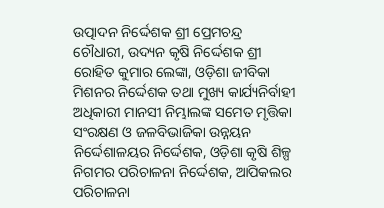ଉତ୍ପାଦନ ନିର୍ଦ୍ଦେଶକ ଶ୍ରୀ ପ୍ରେମଚନ୍ଦ୍ର ଚୌଧାରୀ, ଉଦ୍ୟନ କୃଷି ନିର୍ଦ୍ଦେଶକ ଶ୍ରୀ ରୋହିତ କୁମାର ଲେଙ୍କା, ଓଡ଼ିଶା ଜୀବିକା ମିଶନର ନିର୍ଦ୍ଦେଶକ ତଥା ମୁଖ୍ୟ କାର୍ଯ୍ୟନିର୍ବାହୀ ଅଧିକାରୀ ମାନସୀ ନିମ୍ଭାଲଙ୍କ ସମେତ ମୃତ୍ତିକା ସଂରକ୍ଷଣ ଓ ଜଳବିଭାଜିକା ଉନ୍ନୟନ ନିର୍ଦ୍ଦେଶାଳୟର ନିର୍ଦ୍ଦେଶକ, ଓଡ଼ିଶା କୃଷି ଶିଳ୍ପ ନିଗମର ପରିଚାଳନା ନିର୍ଦ୍ଦେଶକ, ଆପିକଲର ପରିଚାଳନା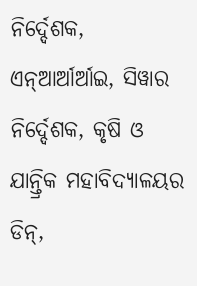ନିର୍ଦ୍ଦେଶକ, ଏନ୍ଆର୍ଆର୍ଆଇ, ସିୱାର ନିର୍ଦ୍ଦେଶକ, କୃଷି ଓ ଯାନ୍ତ୍ରିକ ମହାବିଦ୍ୟାଳୟର ଡିନ୍,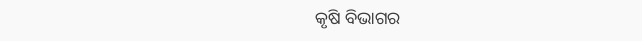କୃଷି ବିଭାଗର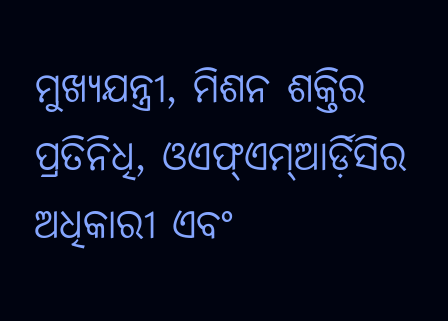ମୁଖ୍ୟଯନ୍ତ୍ରୀ, ମିଶନ ଶକ୍ତିର ପ୍ରତିନିଧି, ଓଏଫ୍ଏମ୍ଆର୍ଡ଼ିସିର ଅଧିକାରୀ ଏବଂ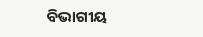ବିଭାଗୀୟ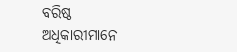ବରିଷ୍ଠ ଅଧିକାରୀମାନେ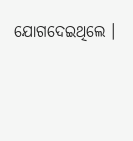ଯୋଗଦେଇଥିଲେ ।